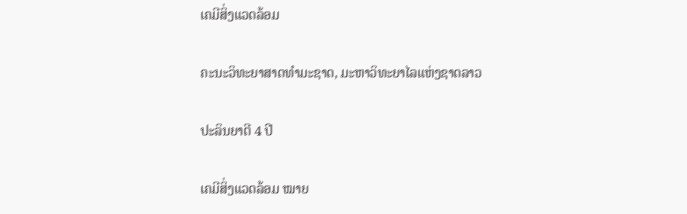ເຄມີສິ່ງແວດລ້ອມ

ຄະນະວິທະຍາສາດທຳມະຊາດ, ມະຫາວິທະຍາໄລແຫ່ງຊາດລາວ

ປະລິນຍາຕີ 4 ປີ

ເຄມີສິ່ງແວດລ້ອມ ໝາຍ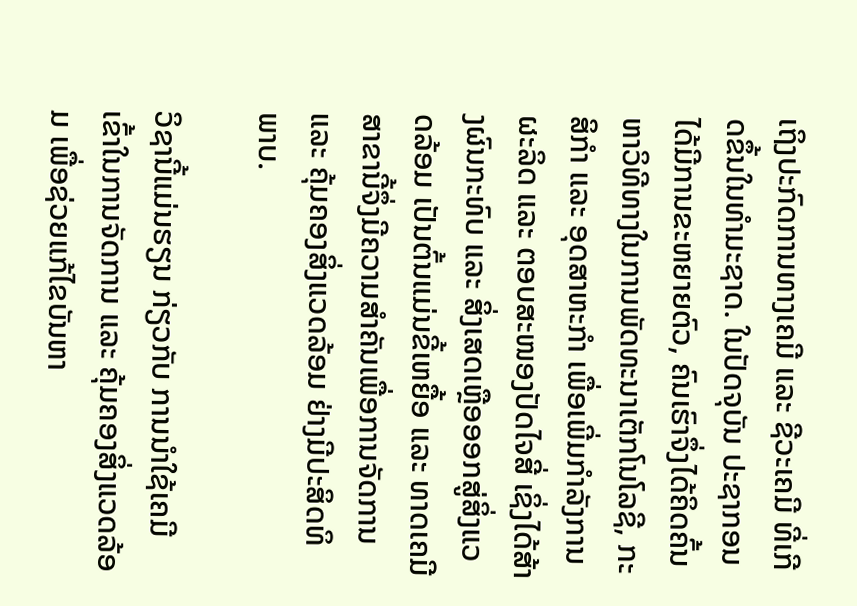ເຖິງປະກົດການທາງເຄມີ ແລະ ຊີວະເຄມີ ທີ່ເກີດຂຶ້ນໃນທໍາມະຊາດ. ໃນປັດຈຸບັນ ປະຊາກອນໄດ້ມີການຂະຫຍາຍຕົວ, ຄົນເຮົາຈຶ່ງໄດ້ຄິດຄົ້ນຫາວິທີທາງໃນການພັດທະນາເຕັກໂນໂລຊີ, ກະສິກໍາ ແລະ ອຸດສາຫະກໍາ ເພື່ອເພີ່ມກໍາລັງການຜະລິດ ແລະ ຕອບສະໜອງປັດໄຈສີ່ ເຊິ່ງໄດ້ສ້າງຜົນກະທົບ ແລະ ສິ່ງເສດເຫຼືອອອກສູ່ສິ່ງແວດລ້ອມ ເປັນຕົ້ນແມ່ນຂີ້ເຫຍື້ອ ແລະ ທາດເຄມີ ສາຂານີ້ຈຶ່ງມີຄວາມສໍາຄັນເພື່ອການຈັດການ ແລະ ຄຸ້ມຄອງສິ່ງແວດລ້ອມ ຢ່າງມີປະສິດທິພາບ.

ວິຊານີ້ແມ່ນຮຽນ ກ່ຽວກັບ ການນໍາໃຊ້ເຄມີ ເຂົ້າໃນການຈັດການ ແລະ ຄຸ້ມຄອງສິ່ງແວດລ້ອມ ເພື່ອຊ່ວຍແກ້ໄຂບັນຫາ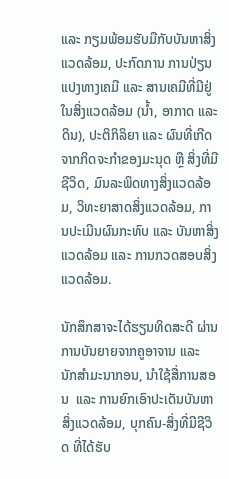ແລະ ກຽມພ້ອມຮັບມືກັບບັນຫາສິ່ງແວດລ້ອມ, ປະກົດການ ການປ່ຽນແປງທາງເຄມີ ແລະ ສານເຄມີທີ່ມີຢູ່ໃນສິ່ງແວດລ້ອມ (ນໍ້າ, ອາກາດ ແລະ ດິນ), ປະຕິກິລິຍາ ແລະ ຜົນທີ່ເກີດຈາກກິດຈະກໍາຂອງມະນຸດ ຫຼື ສິ່ງທີ່ມີຊີວິດ, ມົນລະພິດທາງສິ່ງແວດລ້ອມ, ວິທະຍາສາດສິ່ງແວດລ້ອມ, ການປະເມີນຜົນກະທົບ ແລະ ບັນຫາສິ່ງແວດລ້ອມ ແລະ ການກວດສອບສິ່ງແວດລ້ອມ.

ນັກສຶກສາຈະໄດ້ຮຽນທິດສະດີ ຜ່ານການບັນຍາຍຈາກຄູອາຈານ ແລະ ນັກສໍາມະນາກອນ, ນໍາໃຊ້ສື່ການສອນ  ແລະ ການຍົກເອົາປະເດັນບັນຫາສິ່ງແວດລ້ອມ, ບຸກຄົນ-ສິ່ງທີ່ມີຊີວິດ ທີ່ໄດ້ຮັບ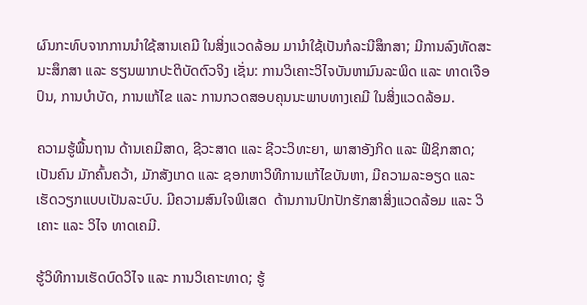ຜົນກະທົບຈາກການນໍາໃຊ້ສານເຄມີ ໃນສິ່ງແວດລ້ອມ ມານໍາໃຊ້ເປັນກໍລະນີສຶກສາ; ມີການລົງທັດສະນະສຶກສາ ແລະ ຮຽນພາກປະຕິບັດຕົວຈິງ ເຊັ່ນ: ການວິເຄາະວິໄຈບັນຫາມົນລະພິດ ແລະ ທາດເຈືອປົນ, ການບໍາບັດ, ການແກ້ໄຂ ແລະ ການກວດສອບຄຸນນະພາບທາງເຄມີ ໃນສິ່ງແວດລ້ອມ.

ຄວາມຮູ້ພື້ນຖານ ດ້ານເຄມີສາດ, ຊີວະສາດ ແລະ ຊີວະວິທະຍາ, ພາສາອັງກິດ ແລະ ຟີຊິກສາດ; ເປັນຄົນ ມັກຄົ້ນຄວ້າ, ມັກສັງເກດ ແລະ ຊອກຫາວິທີການແກ້ໄຂບັນຫາ, ມີຄວາມລະອຽດ ແລະ ເຮັດວຽກແບບເປັນລະບົບ. ມີຄວາມສົນໃຈພິເສດ  ດ້ານການປົກປັກຮັກສາສິ່ງແວດລ້ອມ ແລະ ວິເຄາະ ແລະ ວິໄຈ ທາດເຄມີ.

ຮູ້ວິທີການເຮັດບົດວິໄຈ ແລະ ການວິເຄາະທາດ; ຮູ້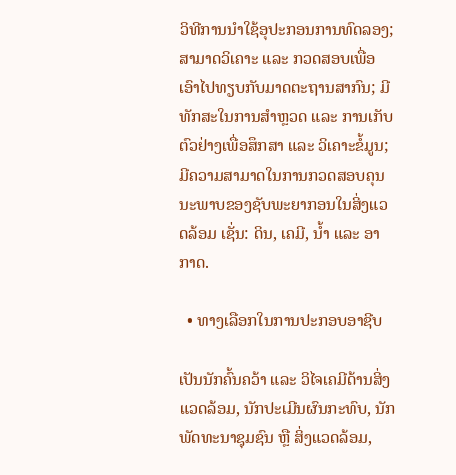ວິທີການນໍາໃຊ້ອຸປະກອນການທົດລອງ; ສາມາດວິເຄາະ ແລະ ກວດສອບເພື່ອເອົາໄປທຽບກັບມາດຕະຖານສາກົນ; ມີທັກສະໃນການສຳຫຼວດ ແລະ ການເກັບຕົວຢ່າງເພື່ອສຶກສາ ແລະ ວິເຄາະຂໍ້ມູນ; ມີຄວາມສາມາດໃນການກວດສອບຄຸນນະພາບຂອງຊັບພະຍາກອນໃນສິ່ງແວດລ້ອມ ເຊັ່ນ: ດິນ, ເຄມີ, ນໍ້າ ແລະ ອາກາດ.

  • ທາງເລືອກໃນການປະກອບອາຊີບ

ເປັນນັກຄົ້ນຄວ້າ ແລະ ວິໄຈເຄມີດ້ານສິ່ງແວດລ້ອມ, ນັກປະເມີນຜົນກະທົບ, ນັກພັດທະນາຊຸມຊົນ ຫຼື ສິ່ງແວດລ້ອມ,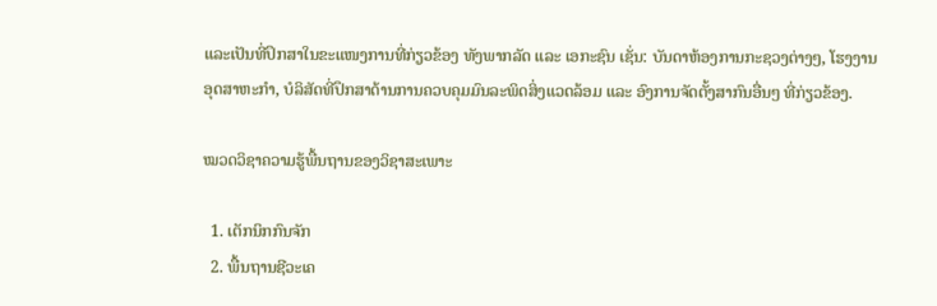ແລະເປັນທີ່ປຶກສາໃນຂະແໜງການທີ່ກ່ຽວຂ້ອງ ທັງພາກລັດ ແລະ ເອກະຊົນ ເຊັ່ນ: ບັນດາຫ້ອງການກະຊວງຕ່າງໆ, ໂຮງງານອຸດສາຫະກໍາ, ບໍລິສັດທີ່ປຶກສາດ້ານການຄວບຄຸມມົນລະພິດສິ່ງແວດລ້ອມ ແລະ ອົງການຈັດຕັ້ງສາກົນອື່ນໆ ທີ່ກ່ຽວຂ້ອງ.

ໝວດວິຊາຄວາມຮູ້ພື້ນຖານຂອງວິຊາສະເພາະ

  1. ເຕັກນິກກົນຈັກ
  2. ພື້ນຖານຊີວະເຄ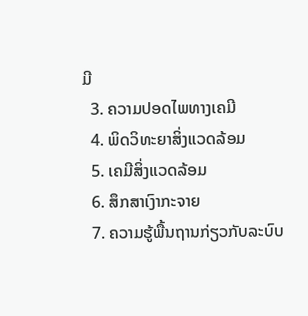ມີ
  3. ຄວາມປອດໄພທາງເຄມີ
  4. ພິດວິທະຍາສິ່ງແວດລ້ອມ
  5. ເຄມີສິ່ງແວດລ້ອມ
  6. ສຶກສາເງົາກະຈາຍ
  7. ຄວາມຮູ້ພື້ນຖານກ່ຽວກັບລະບົບ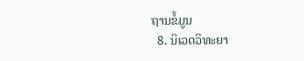ຖານຂໍ້ມູນ
  8. ນິເວດວິທະຍາ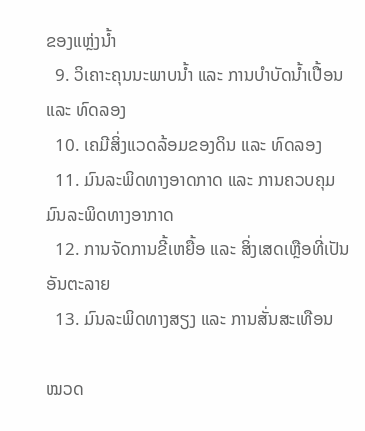ຂອງແຫຼ່ງນໍ້າ
  9. ວິເຄາະຄຸນນະພາບນໍ້າ ແລະ ການບໍາບັດນໍ້າເປື້ອນ ແລະ ທົດລອງ
  10. ເຄມີສິ່ງແວດລ້ອມຂອງດິນ ແລະ ທົດລອງ
  11. ມົນລະພິດທາງອາດກາດ ແລະ ການຄວບຄຸມມົນລະພິດທາງອາກາດ
  12. ການຈັດການຂີ້ເຫຍື້ອ ແລະ ສິ່ງເສດເຫຼືອທີ່ເປັນອັນຕະລາຍ
  13. ມົນລະພິດທາງສຽງ ແລະ ການສັ່ນສະເທືອນ

ໝວດ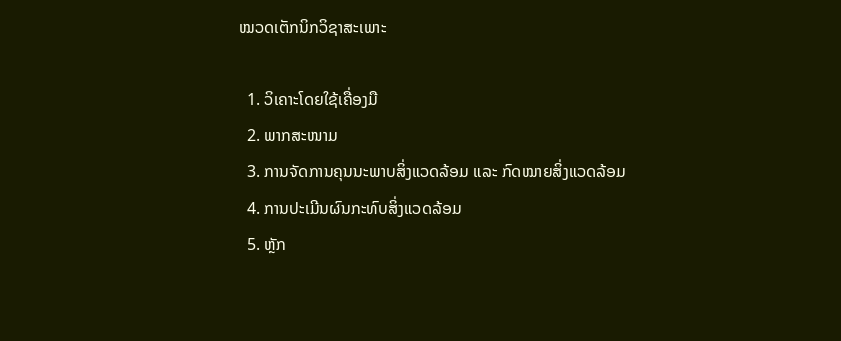ໝວດເຕັກນິກວິຊາສະເພາະ

  1. ວິເຄາະໂດຍໃຊ້ເຄື່ອງມື
  2. ພາກສະໜາມ
  3. ການຈັດການຄຸນນະພາບສິ່ງແວດລ້ອມ ແລະ ກົດໝາຍສິ່ງແວດລ້ອມ
  4. ການປະເມີນຜົນກະທົບສິ່ງແວດລ້ອມ
  5. ຫຼັກ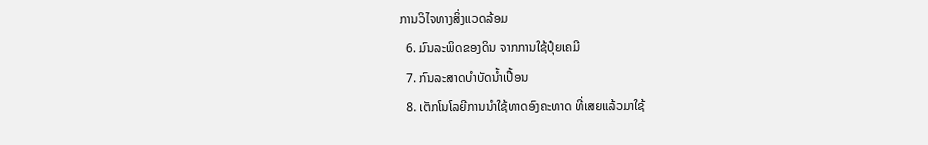ການວິໄຈທາງສິ່ງແວດລ້ອມ
  6. ມົນລະພິດຂອງດິນ ຈາກການໃຊ້ປຸ໋ຍເຄມີ
  7. ກົນລະສາດບໍາບັດນໍ້າເປື້ອນ
  8. ເຕັກໂນໂລຍີການນໍາໃຊ້ທາດອົງຄະທາດ ທີ່ເສຍແລ້ວມາໃຊ້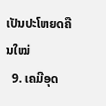ເປັນປະໂຫຍດຄືນໃໝ່
  9. ເຄມີອຸດ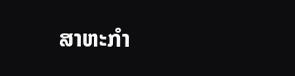ສາຫະກໍາ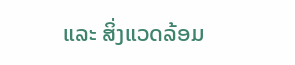ແລະ ສິ່ງແວດລ້ອມ